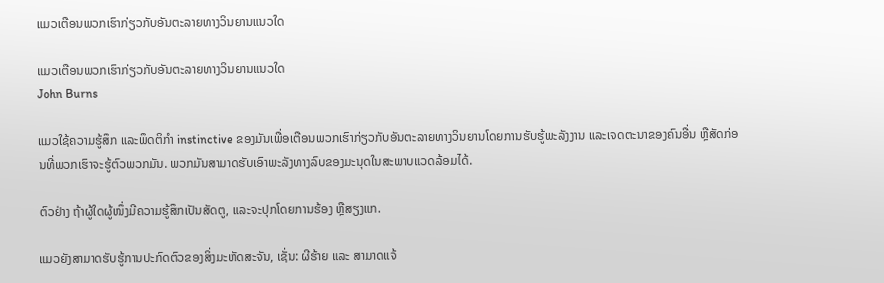ແມວເຕືອນພວກເຮົາກ່ຽວກັບອັນຕະລາຍທາງວິນຍານແນວໃດ

ແມວເຕືອນພວກເຮົາກ່ຽວກັບອັນຕະລາຍທາງວິນຍານແນວໃດ
John Burns

ແມວໃຊ້ຄວາມຮູ້ສຶກ ແລະພຶດຕິກຳ instinctive ຂອງມັນເພື່ອເຕືອນພວກເຮົາກ່ຽວກັບອັນຕະລາຍທາງວິນຍານໂດຍການຮັບຮູ້ພະລັງງານ ແລະເຈດຕະນາຂອງຄົນອື່ນ ຫຼືສັດກ່ອນທີ່ພວກເຮົາຈະຮູ້ຕົວພວກມັນ. ພວກມັນສາມາດຮັບເອົາພະລັງທາງລົບຂອງມະນຸດໃນສະພາບແວດລ້ອມໄດ້.

ຕົວຢ່າງ ຖ້າຜູ້ໃດຜູ້ໜຶ່ງມີຄວາມຮູ້ສຶກເປັນສັດຕູ, ແລະຈະປຸກໂດຍການຮ້ອງ ຫຼືສຽງແກ.

ແມວຍັງສາມາດຮັບຮູ້ການປະກົດຕົວຂອງສິ່ງມະຫັດສະຈັນ, ເຊັ່ນ: ຜີຮ້າຍ ແລະ ສາມາດແຈ້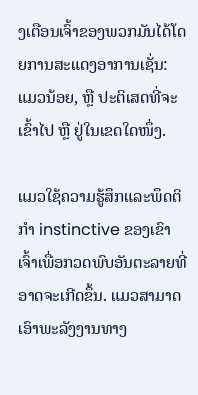ງເຕືອນເຈົ້າຂອງພວກມັນໄດ້ໂດຍການສະແດງອາການເຊັ່ນ: ແມວນ້ອຍ, ຫຼື ປະຕິເສດທີ່ຈະເຂົ້າໄປ ຫຼື ຢູ່ໃນເຂດໃດໜຶ່ງ.

ແມວໃຊ້ຄວາມຮູ້ສຶກແລະພຶດຕິກໍາ instinctive ຂອງເຂົາເຈົ້າເພື່ອກວດພົບອັນຕະລາຍທີ່ອາດຈະເກີດຂຶ້ນ. ແມວສາມາດເອົາພະລັງງານທາງ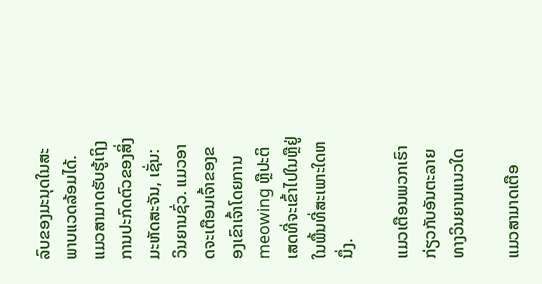ລົບຂອງມະນຸດໃນສະພາບແວດລ້ອມໄດ້. ແມວສາມາດຮັບຮູ້ເຖິງການປະກົດຕົວຂອງສິ່ງມະຫັດສະຈັນ, ເຊັ່ນ: ວິນຍານຊົ່ວ. ແມວອາດຈະເຕືອນເຈົ້າຂອງຂອງເຂົາເຈົ້າໂດຍການ meowing ຫຼືປະຕິເສດທີ່ຈະເຂົ້າໄປໃນຫຼືຢູ່ໃນພື້ນທີ່ສະເພາະໃດຫນຶ່ງ.

ແມວເຕືອນພວກເຮົາກ່ຽວກັບອັນຕະລາຍທາງວິນຍານແນວໃດ

ແມວສາມາດເຕືອ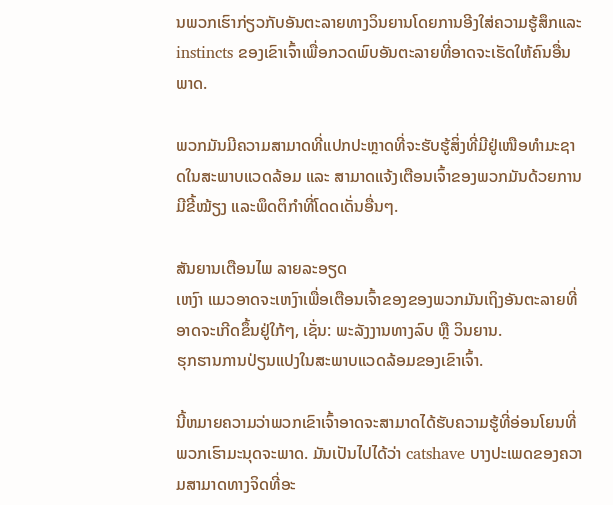ນພວກເຮົາກ່ຽວກັບອັນຕະລາຍທາງວິນຍານໂດຍການອີງໃສ່ຄວາມຮູ້ສຶກແລະ instincts ຂອງເຂົາເຈົ້າເພື່ອກວດພົບອັນຕະລາຍທີ່ອາດຈະເຮັດໃຫ້ຄົນອື່ນພາດ.

ພວກມັນມີຄວາມສາມາດທີ່ແປກປະຫຼາດທີ່ຈະຮັບຮູ້ສິ່ງທີ່ມີຢູ່ເໜືອທຳມະຊາດໃນສະພາບແວດລ້ອມ ແລະ ສາມາດແຈ້ງເຕືອນເຈົ້າຂອງພວກມັນດ້ວຍການມີຂີ້ໝ້ຽງ ແລະພຶດຕິກຳທີ່ໂດດເດັ່ນອື່ນໆ.

ສັນຍານເຕືອນໄພ ລາຍລະອຽດ
ເຫງົາ ແມວອາດຈະເຫງົາເພື່ອເຕືອນເຈົ້າຂອງຂອງພວກມັນເຖິງອັນຕະລາຍທີ່ອາດຈະເກີດຂຶ້ນຢູ່ໃກ້ໆ, ເຊັ່ນ: ພະລັງງານທາງລົບ ຫຼື ວິນຍານ.
ຮຸກຮານການປ່ຽນແປງໃນສະພາບແວດລ້ອມຂອງເຂົາເຈົ້າ.

ນີ້ຫມາຍຄວາມວ່າພວກເຂົາເຈົ້າອາດຈະສາມາດໄດ້ຮັບຄວາມຮູ້ທີ່ອ່ອນໂຍນທີ່ພວກເຮົາມະນຸດຈະພາດ. ມັນເປັນໄປໄດ້ວ່າ catshave ບາງປະເພດຂອງຄວາມສາມາດທາງຈິດທີ່ອະ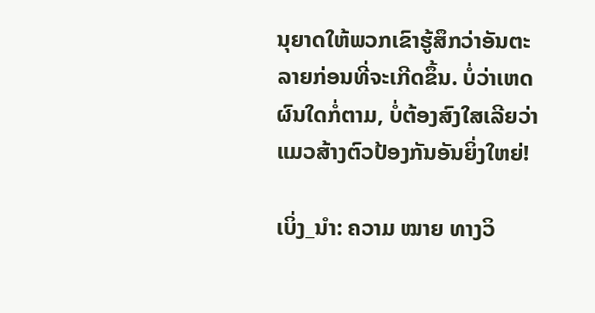ນຸຍາດໃຫ້ພວກເຂົາຮູ້ສຶກວ່າອັນຕະລາຍກ່ອນທີ່ຈະເກີດຂຶ້ນ. ບໍ່ວ່າເຫດຜົນໃດກໍ່ຕາມ, ບໍ່ຕ້ອງສົງໃສເລີຍວ່າແມວສ້າງຕົວປ້ອງກັນອັນຍິ່ງໃຫຍ່!

ເບິ່ງ_ນຳ: ຄວາມ ໝາຍ ທາງວິ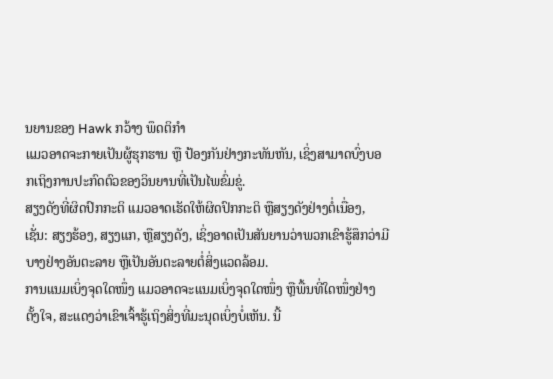ນຍານຂອງ Hawk ກວ້າງ ພຶດຕິກຳ
ແມວອາດຈະກາຍເປັນຜູ້ຮຸກຮານ ຫຼື ປ້ອງກັນຢ່າງກະທັນຫັນ, ເຊິ່ງສາມາດບົ່ງບອກເຖິງການປະກົດຕົວຂອງວິນຍານທີ່ເປັນໄພຂົ່ມຂູ່.
ສຽງດັງທີ່ຜິດປົກກະຕິ ແມວອາດເຮັດໃຫ້ຜິດປົກກະຕິ ຫຼືສຽງດັງຢ່າງຕໍ່ເນື່ອງ, ເຊັ່ນ: ສຽງຮ້ອງ, ສຽງແກ, ຫຼືສຽງດັງ, ເຊິ່ງອາດເປັນສັນຍານວ່າພວກເຂົາຮູ້ສຶກວ່າມີບາງຢ່າງອັນຕະລາຍ ຫຼືເປັນອັນຕະລາຍຕໍ່ສິ່ງແວດລ້ອມ.
ການແນມເບິ່ງຈຸດໃດໜຶ່ງ ແມວອາດຈະແນມເບິ່ງຈຸດໃດໜຶ່ງ ຫຼືພື້ນທີ່ໃດໜຶ່ງຢ່າງຕັ້ງໃຈ, ສະແດງວ່າເຂົາເຈົ້າຮູ້ເຖິງສິ່ງທີ່ມະນຸດເບິ່ງບໍ່ເຫັນ. ນີ້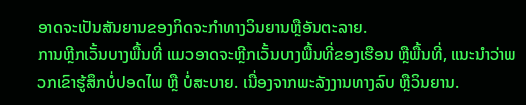ອາດຈະເປັນສັນຍານຂອງກິດຈະກໍາທາງວິນຍານຫຼືອັນຕະລາຍ.
ການຫຼີກເວັ້ນບາງພື້ນທີ່ ແມວອາດຈະຫຼີກເວັ້ນບາງພື້ນທີ່ຂອງເຮືອນ ຫຼືພື້ນທີ່, ແນະນໍາວ່າພວກເຂົາຮູ້ສຶກບໍ່ປອດໄພ ຫຼື ບໍ່ສະບາຍ. ເນື່ອງຈາກພະລັງງານທາງລົບ ຫຼືວິນຍານ.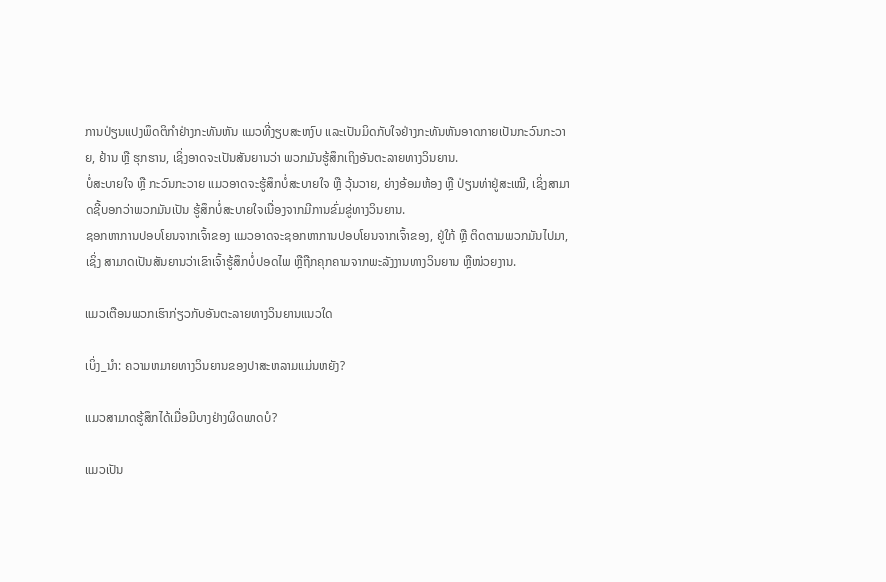ການປ່ຽນແປງພຶດຕິກຳຢ່າງກະທັນຫັນ ແມວທີ່ງຽບສະຫງົບ ແລະເປັນມິດກັບໃຈຢ່າງກະທັນຫັນອາດກາຍເປັນກະວົນກະວາຍ, ຢ້ານ ຫຼື ຮຸກຮານ, ເຊິ່ງອາດຈະເປັນສັນຍານວ່າ ພວກມັນຮູ້ສຶກເຖິງອັນຕະລາຍທາງວິນຍານ.
ບໍ່ສະບາຍໃຈ ຫຼື ກະວົນກະວາຍ ແມວອາດຈະຮູ້ສຶກບໍ່ສະບາຍໃຈ ຫຼື ວຸ້ນວາຍ, ຍ່າງອ້ອມຫ້ອງ ຫຼື ປ່ຽນທ່າຢູ່ສະເໝີ, ເຊິ່ງສາມາດຊີ້ບອກວ່າພວກມັນເປັນ ຮູ້ສຶກບໍ່ສະບາຍໃຈເນື່ອງຈາກມີການຂົ່ມຂູ່ທາງວິນຍານ.
ຊອກຫາການປອບໂຍນຈາກເຈົ້າຂອງ ແມວອາດຈະຊອກຫາການປອບໂຍນຈາກເຈົ້າຂອງ, ຢູ່ໃກ້ ຫຼື ຕິດຕາມພວກມັນໄປມາ, ເຊິ່ງ ສາມາດເປັນສັນຍານວ່າເຂົາເຈົ້າຮູ້ສຶກບໍ່ປອດໄພ ຫຼືຖືກຄຸກຄາມຈາກພະລັງງານທາງວິນຍານ ຫຼືໜ່ວຍງານ.

ແມວເຕືອນພວກເຮົາກ່ຽວກັບອັນຕະລາຍທາງວິນຍານແນວໃດ

ເບິ່ງ_ນຳ: ຄວາມຫມາຍທາງວິນຍານຂອງປາສະຫລາມແມ່ນຫຍັງ?

ແມວສາມາດຮູ້ສຶກໄດ້ເມື່ອມີບາງຢ່າງຜິດພາດບໍ?

ແມວເປັນ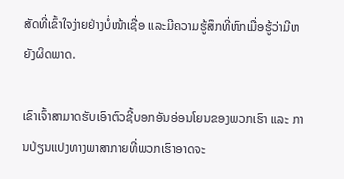ສັດທີ່ເຂົ້າໃຈງ່າຍຢ່າງບໍ່ໜ້າເຊື່ອ ແລະມີຄວາມຮູ້ສຶກທີ່ຫົກເມື່ອຮູ້ວ່າມີຫຍັງຜິດພາດ.

ເຂົາເຈົ້າສາມາດຮັບເອົາຕົວຊີ້ບອກອັນອ່ອນໂຍນຂອງພວກເຮົາ ແລະ ການປ່ຽນແປງທາງພາສາກາຍທີ່ພວກເຮົາອາດຈະ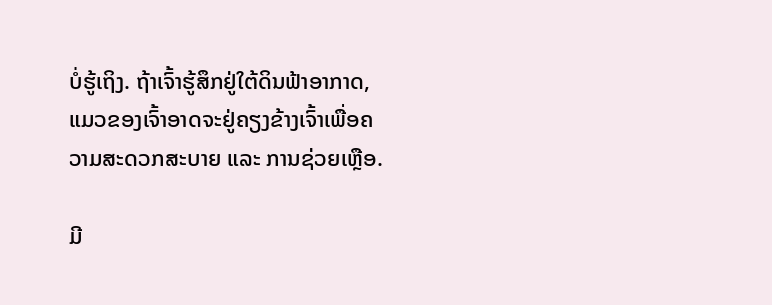ບໍ່ຮູ້ເຖິງ. ຖ້າເຈົ້າຮູ້ສຶກຢູ່ໃຕ້ດິນຟ້າອາກາດ, ແມວຂອງເຈົ້າອາດຈະຢູ່ຄຽງຂ້າງເຈົ້າເພື່ອຄວາມສະດວກສະບາຍ ແລະ ການຊ່ວຍເຫຼືອ.

ມີ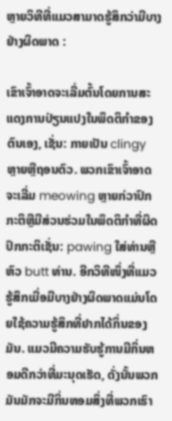ຫຼາຍວິທີທີ່ແມວສາມາດຮູ້ສຶກວ່າມີບາງຢ່າງຜິດພາດ :

ເຂົາເຈົ້າອາດຈະເລີ່ມຕົ້ນໂດຍການສະແດງການປ່ຽນແປງໃນພຶດຕິກໍາຂອງຕົນເອງ, ເຊັ່ນ: ກາຍເປັນ clingy ຫຼາຍຫຼືຖອນຕົວ. ພວກເຂົາເຈົ້າອາດຈະເລີ່ມ meowing ຫຼາຍກ່ວາປົກກະຕິຫຼືມີສ່ວນຮ່ວມໃນພຶດຕິກໍາທີ່ຜິດປົກກະຕິເຊັ່ນ: pawing ໃສ່ທ່ານຫຼືຫົວ butt ທ່ານ. ອີກວິທີໜຶ່ງທີ່ແມວຮູ້ສຶກເມື່ອມີບາງຢ່າງຜິດພາດແມ່ນໂດຍໃຊ້ຄວາມຮູ້ສຶກທີ່ຢາກໄດ້ກິ່ນຂອງມັນ. ແມວມີຄວາມຮັບຮູ້ການມີກິ່ນຫອມດີກວ່າທີ່ມະນຸດເຮັດ, ດັ່ງນັ້ນພວກມັນມັກຈະມີກິ່ນຫອມສິ່ງທີ່ພວກເຮົາ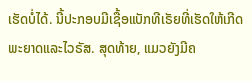ເຮັດບໍ່ໄດ້. ນີ້ປະກອບມີເຊື້ອແບັກທີເຣັຍທີ່ເຮັດໃຫ້ເກີດພະຍາດແລະໄວຣັສ. ສຸດທ້າຍ, ແມວຍັງມີຄ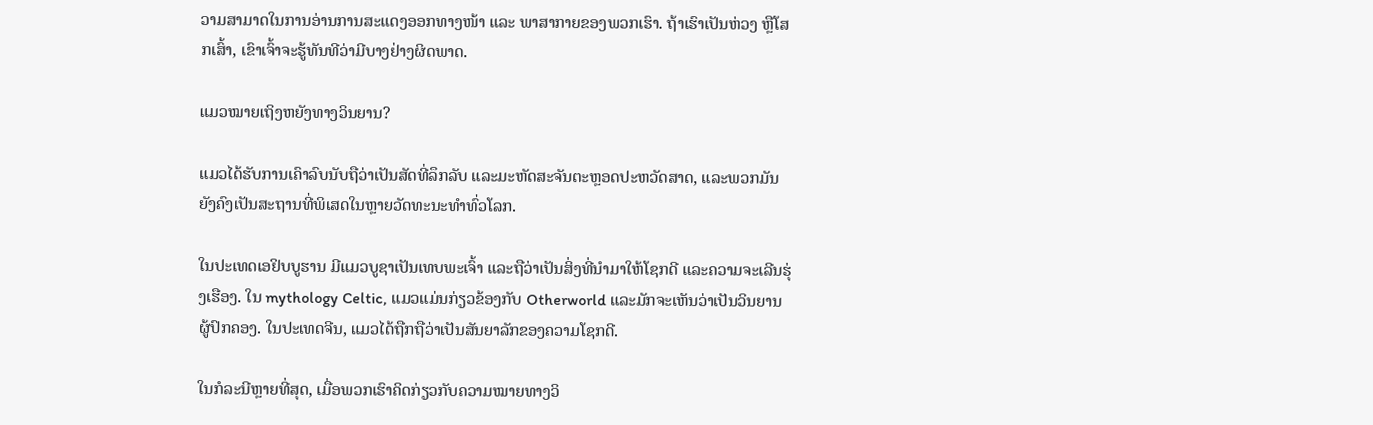ວາມສາມາດໃນການອ່ານການສະແດງອອກທາງໜ້າ ແລະ ພາສາກາຍຂອງພວກເຮົາ. ຖ້າເຮົາເປັນຫ່ວງ ຫຼືໂສກເສົ້າ, ເຂົາເຈົ້າຈະຮູ້ທັນທີວ່າມີບາງຢ່າງຜິດພາດ.

ແມວໝາຍເຖິງຫຍັງທາງວິນຍານ?

ແມວໄດ້ຮັບການເຄົາລົບນັບຖືວ່າເປັນສັດທີ່ລຶກລັບ ແລະມະຫັດສະຈັນຕະຫຼອດປະຫວັດສາດ, ແລະພວກມັນຍັງຄົງເປັນສະຖານທີ່ພິເສດໃນຫຼາຍວັດທະນະທໍາທົ່ວໂລກ.

ໃນປະເທດເອຢິບບູຮານ ມີແມວບູຊາເປັນເທບພະເຈົ້າ ແລະຖືວ່າເປັນສິ່ງທີ່ນຳມາໃຫ້ໂຊກດີ ແລະຄວາມຈະເລີນຮຸ່ງເຮືອງ. ໃນ mythology Celtic, ແມວແມ່ນກ່ຽວຂ້ອງກັບ Otherworld ແລະມັກຈະເຫັນວ່າເປັນວິນຍານຜູ້ປົກຄອງ. ໃນປະເທດຈີນ, ແມວໄດ້ຖືກຖືວ່າເປັນສັນຍາລັກຂອງຄວາມໂຊກດີ.

ໃນກໍລະນີຫຼາຍທີ່ສຸດ, ເມື່ອພວກເຮົາຄິດກ່ຽວກັບຄວາມໝາຍທາງວິ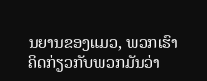ນຍານຂອງແມວ, ພວກເຮົາຄິດກ່ຽວກັບພວກມັນວ່າ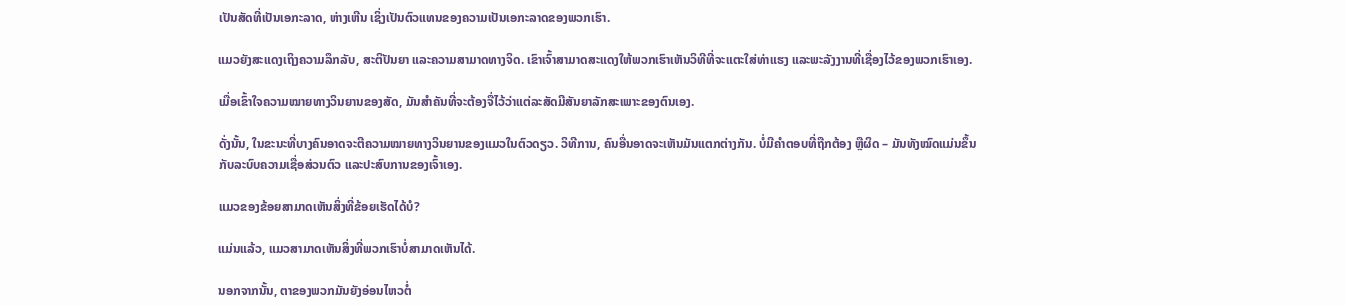ເປັນສັດທີ່ເປັນເອກະລາດ, ຫ່າງເຫີນ ເຊິ່ງເປັນຕົວແທນຂອງຄວາມເປັນເອກະລາດຂອງພວກເຮົາ.

ແມວຍັງສະແດງເຖິງຄວາມລຶກລັບ, ສະຕິປັນຍາ ແລະຄວາມສາມາດທາງຈິດ. ເຂົາເຈົ້າສາມາດສະແດງໃຫ້ພວກເຮົາເຫັນວິທີທີ່ຈະແຕະໃສ່ທ່າແຮງ ແລະພະລັງງານທີ່ເຊື່ອງໄວ້ຂອງພວກເຮົາເອງ.

ເມື່ອເຂົ້າໃຈຄວາມໝາຍທາງວິນຍານຂອງສັດ, ມັນສຳຄັນທີ່ຈະຕ້ອງຈື່ໄວ້ວ່າແຕ່ລະສັດມີສັນຍາລັກສະເພາະຂອງຕົນເອງ.

ດັ່ງນັ້ນ, ໃນຂະນະທີ່ບາງຄົນອາດຈະຕີຄວາມໝາຍທາງວິນຍານຂອງແມວໃນຕົວດຽວ. ວິທີການ, ຄົນອື່ນອາດຈະເຫັນມັນແຕກຕ່າງກັນ. ບໍ່ມີຄຳຕອບທີ່ຖືກຕ້ອງ ຫຼືຜິດ – ມັນທັງໝົດແມ່ນຂຶ້ນກັບລະບົບຄວາມເຊື່ອສ່ວນຕົວ ແລະປະສົບການຂອງເຈົ້າເອງ.

ແມວຂອງຂ້ອຍສາມາດເຫັນສິ່ງທີ່ຂ້ອຍເຮັດໄດ້ບໍ?

ແມ່ນແລ້ວ, ແມວສາມາດເຫັນສິ່ງທີ່ພວກເຮົາບໍ່ສາມາດເຫັນໄດ້.

ນອກຈາກນັ້ນ, ຕາຂອງພວກມັນຍັງອ່ອນໄຫວຕໍ່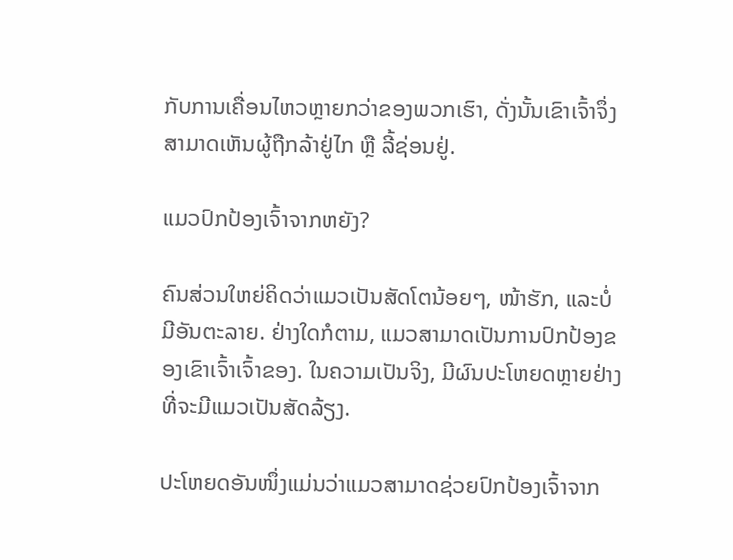ກັບການເຄື່ອນໄຫວຫຼາຍກວ່າຂອງພວກເຮົາ, ດັ່ງນັ້ນເຂົາເຈົ້າຈຶ່ງສາມາດເຫັນຜູ້ຖືກລ້າຢູ່ໄກ ຫຼື ລີ້ຊ່ອນຢູ່.

ແມວປົກປ້ອງເຈົ້າຈາກຫຍັງ?

ຄົນສ່ວນໃຫຍ່ຄິດວ່າແມວເປັນສັດໂຕນ້ອຍໆ, ໜ້າຮັກ, ແລະບໍ່ມີອັນຕະລາຍ. ຢ່າງໃດກໍຕາມ, ແມວສາມາດເປັນການປົກປ້ອງຂອງເຂົາເຈົ້າເຈົ້າຂອງ. ໃນຄວາມເປັນຈິງ, ມີຜົນປະໂຫຍດຫຼາຍຢ່າງທີ່ຈະມີແມວເປັນສັດລ້ຽງ.

ປະໂຫຍດອັນໜຶ່ງແມ່ນວ່າແມວສາມາດຊ່ວຍປົກປ້ອງເຈົ້າຈາກ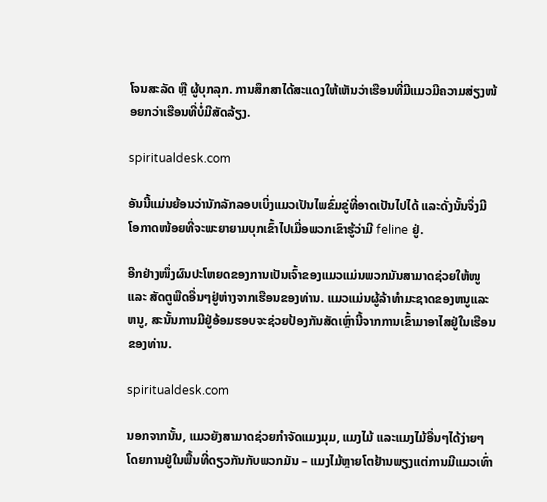ໂຈນສະລັດ ຫຼື ຜູ້ບຸກລຸກ. ການສຶກສາໄດ້ສະແດງໃຫ້ເຫັນວ່າເຮືອນທີ່ມີແມວມີຄວາມສ່ຽງໜ້ອຍກວ່າເຮືອນທີ່ບໍ່ມີສັດລ້ຽງ.

spiritualdesk.com

ອັນນີ້ແມ່ນຍ້ອນວ່ານັກລັກລອບເບິ່ງແມວເປັນໄພຂົ່ມຂູ່ທີ່ອາດເປັນໄປໄດ້ ແລະດັ່ງນັ້ນຈຶ່ງມີໂອກາດໜ້ອຍທີ່ຈະພະຍາຍາມບຸກເຂົ້າໄປເມື່ອພວກເຂົາຮູ້ວ່າມີ feline ຢູ່.

ອີກຢ່າງໜຶ່ງຜົນປະໂຫຍດຂອງການເປັນເຈົ້າຂອງແມວແມ່ນພວກມັນສາມາດຊ່ວຍໃຫ້ໜູ ແລະ ສັດຕູພືດອື່ນໆຢູ່ຫ່າງຈາກເຮືອນຂອງທ່ານ. ແມວແມ່ນຜູ້ລ້າທໍາມະຊາດຂອງຫນູແລະຫນູ, ສະນັ້ນການມີຢູ່ອ້ອມຮອບຈະຊ່ວຍປ້ອງກັນສັດເຫຼົ່ານີ້ຈາກການເຂົ້າມາອາໄສຢູ່ໃນເຮືອນຂອງທ່ານ.

spiritualdesk.com

ນອກຈາກນັ້ນ, ແມວຍັງສາມາດຊ່ວຍກຳຈັດແມງມຸມ, ແມງໄມ້ ແລະແມງໄມ້ອື່ນໆໄດ້ງ່າຍໆໂດຍການຢູ່ໃນພື້ນທີ່ດຽວກັນກັບພວກມັນ – ແມງໄມ້ຫຼາຍໂຕຢ້ານພຽງແຕ່ການມີແມວເທົ່າ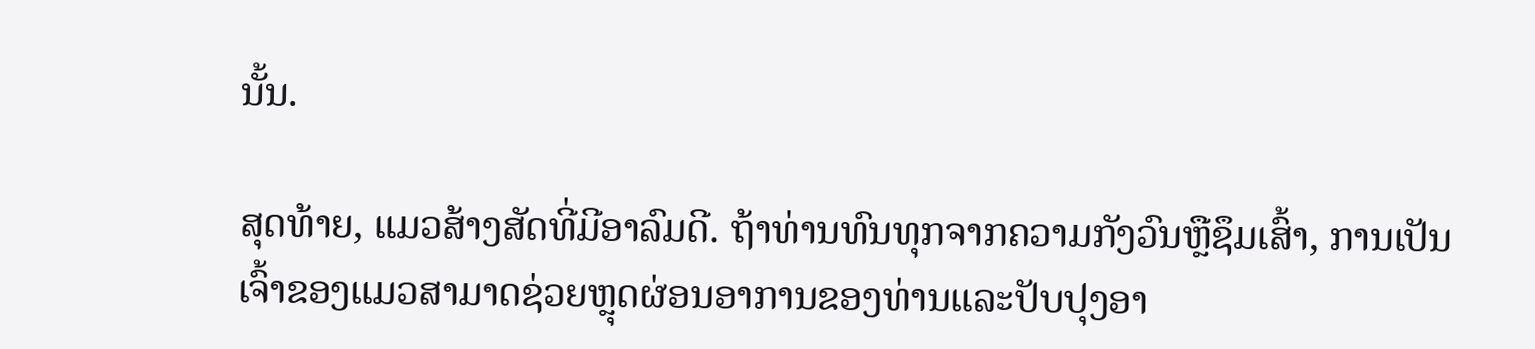ນັ້ນ.

ສຸດທ້າຍ, ແມວສ້າງສັດທີ່ມີອາລົມດີ. ຖ້າທ່ານທົນທຸກຈາກຄວາມກັງວົນຫຼືຊຶມເສົ້າ, ການເປັນເຈົ້າຂອງແມວສາມາດຊ່ວຍຫຼຸດຜ່ອນອາການຂອງທ່ານແລະປັບປຸງອາ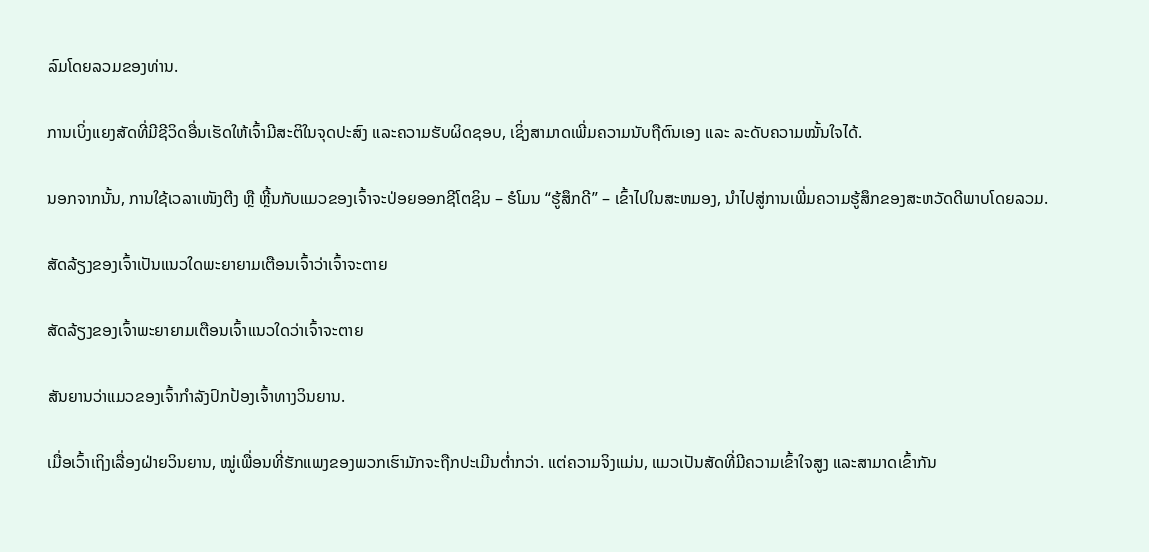ລົມໂດຍລວມຂອງທ່ານ.

ການເບິ່ງແຍງສັດທີ່ມີຊີວິດອື່ນເຮັດໃຫ້ເຈົ້າມີສະຕິໃນຈຸດປະສົງ ແລະຄວາມຮັບຜິດຊອບ, ເຊິ່ງສາມາດເພີ່ມຄວາມນັບຖືຕົນເອງ ແລະ ລະດັບຄວາມໝັ້ນໃຈໄດ້.

ນອກຈາກນັ້ນ, ການໃຊ້ເວລາເໜັງຕີງ ຫຼື ຫຼີ້ນກັບແມວຂອງເຈົ້າຈະປ່ອຍອອກຊີໂຕຊິນ – ຮໍໂມນ “ຮູ້ສຶກດີ” – ເຂົ້າໄປໃນສະຫມອງ, ນໍາໄປສູ່ການເພີ່ມຄວາມຮູ້ສຶກຂອງສະຫວັດດີພາບໂດຍລວມ.

ສັດລ້ຽງຂອງເຈົ້າເປັນແນວໃດພະຍາຍາມເຕືອນເຈົ້າວ່າເຈົ້າຈະຕາຍ

ສັດລ້ຽງຂອງເຈົ້າພະຍາຍາມເຕືອນເຈົ້າແນວໃດວ່າເຈົ້າຈະຕາຍ

ສັນຍານວ່າແມວຂອງເຈົ້າກຳລັງປົກປ້ອງເຈົ້າທາງວິນຍານ.

ເມື່ອເວົ້າເຖິງເລື່ອງຝ່າຍວິນຍານ, ໝູ່ເພື່ອນທີ່ຮັກແພງຂອງພວກເຮົາມັກຈະຖືກປະເມີນຕໍ່າກວ່າ. ແຕ່ຄວາມຈິງແມ່ນ, ແມວເປັນສັດທີ່ມີຄວາມເຂົ້າໃຈສູງ ແລະສາມາດເຂົ້າກັນ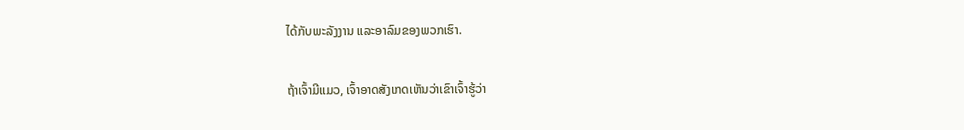ໄດ້ກັບພະລັງງານ ແລະອາລົມຂອງພວກເຮົາ.

ຖ້າເຈົ້າມີແມວ, ເຈົ້າອາດສັງເກດເຫັນວ່າເຂົາເຈົ້າຮູ້ວ່າ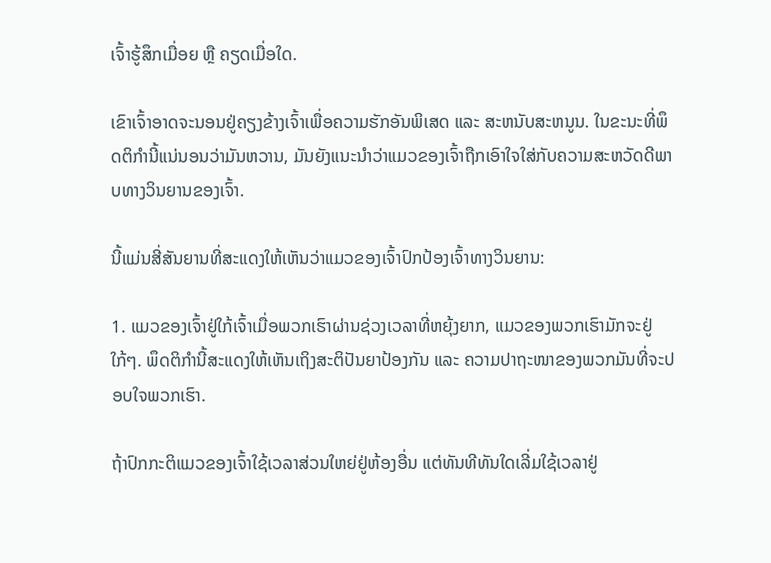ເຈົ້າຮູ້ສຶກເມື່ອຍ ຫຼື ຄຽດເມື່ອໃດ.

ເຂົາເຈົ້າອາດຈະນອນຢູ່ຄຽງຂ້າງເຈົ້າເພື່ອຄວາມຮັກອັນພິເສດ ແລະ ສະຫນັບສະຫນູນ. ໃນຂະນະທີ່ພຶດຕິກໍານີ້ແນ່ນອນວ່າມັນຫວານ, ມັນຍັງແນະນໍາວ່າແມວຂອງເຈົ້າຖືກເອົາໃຈໃສ່ກັບຄວາມສະຫວັດດີພາບທາງວິນຍານຂອງເຈົ້າ.

ນີ້ແມ່ນສີ່ສັນຍານທີ່ສະແດງໃຫ້ເຫັນວ່າແມວຂອງເຈົ້າປົກປ້ອງເຈົ້າທາງວິນຍານ:

1. ແມວຂອງເຈົ້າຢູ່ໃກ້ເຈົ້າເມື່ອພວກເຮົາຜ່ານຊ່ວງເວລາທີ່ຫຍຸ້ງຍາກ, ແມວຂອງພວກເຮົາມັກຈະຢູ່ໃກ້ໆ. ພຶດຕິກຳນີ້ສະແດງໃຫ້ເຫັນເຖິງສະຕິປັນຍາປ້ອງກັນ ແລະ ຄວາມປາຖະໜາຂອງພວກມັນທີ່ຈະປອບໃຈພວກເຮົາ.

ຖ້າປົກກະຕິແມວຂອງເຈົ້າໃຊ້ເວລາສ່ວນໃຫຍ່ຢູ່ຫ້ອງອື່ນ ແຕ່ທັນທີທັນໃດເລີ່ມໃຊ້ເວລາຢູ່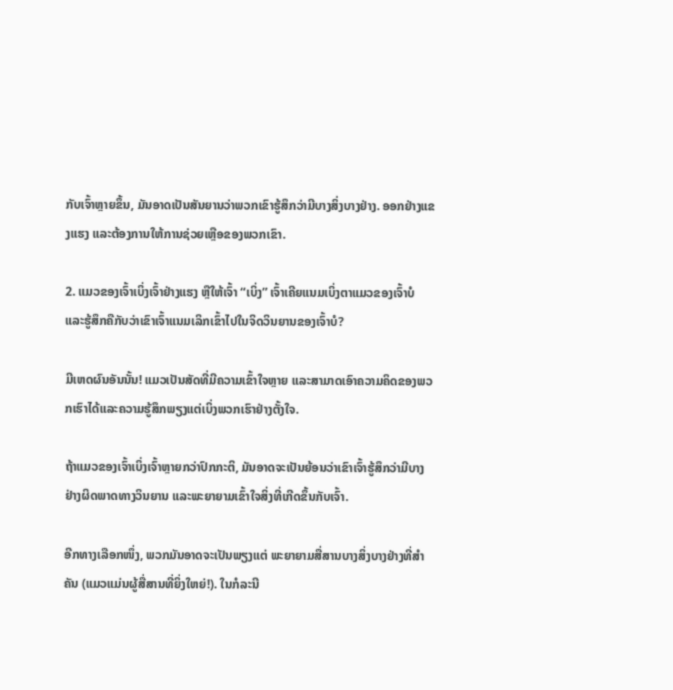ກັບເຈົ້າຫຼາຍຂຶ້ນ, ມັນອາດເປັນສັນຍານວ່າພວກເຂົາຮູ້ສຶກວ່າມີບາງສິ່ງບາງຢ່າງ. ອອກຢ່າງແຂງແຮງ ແລະຕ້ອງການໃຫ້ການຊ່ວຍເຫຼືອຂອງພວກເຂົາ.

2. ແມວຂອງເຈົ້າເບິ່ງເຈົ້າຢ່າງແຮງ ຫຼືໃຫ້ເຈົ້າ “ເບິ່ງ” ເຈົ້າເຄີຍແນມເບິ່ງຕາແມວຂອງເຈົ້າບໍ ແລະຮູ້ສຶກຄືກັບວ່າເຂົາເຈົ້າແນມເລິກເຂົ້າໄປໃນຈິດວິນຍານຂອງເຈົ້າບໍ?

ມີເຫດຜົນອັນນັ້ນ! ແມວເປັນສັດທີ່ມີຄວາມເຂົ້າໃຈຫຼາຍ ແລະສາມາດເອົາຄວາມຄິດຂອງພວກເຮົາໄດ້ແລະຄວາມຮູ້ສຶກພຽງແຕ່ເບິ່ງພວກເຮົາຢ່າງຕັ້ງໃຈ.

ຖ້າແມວຂອງເຈົ້າເບິ່ງເຈົ້າຫຼາຍກວ່າປົກກະຕິ, ມັນອາດຈະເປັນຍ້ອນວ່າເຂົາເຈົ້າຮູ້ສຶກວ່າມີບາງຢ່າງຜິດພາດທາງວິນຍານ ແລະພະຍາຍາມເຂົ້າໃຈສິ່ງທີ່ເກີດຂຶ້ນກັບເຈົ້າ.

ອີກທາງເລືອກໜຶ່ງ, ພວກມັນອາດຈະເປັນພຽງແຕ່ ພະຍາຍາມສື່ສານບາງສິ່ງບາງຢ່າງທີ່ສໍາຄັນ (ແມວແມ່ນຜູ້ສື່ສານທີ່ຍິ່ງໃຫຍ່!). ໃນກໍລະນີ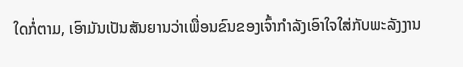ໃດກໍ່ຕາມ, ເອົາມັນເປັນສັນຍານວ່າເພື່ອນຂົນຂອງເຈົ້າກໍາລັງເອົາໃຈໃສ່ກັບພະລັງງານ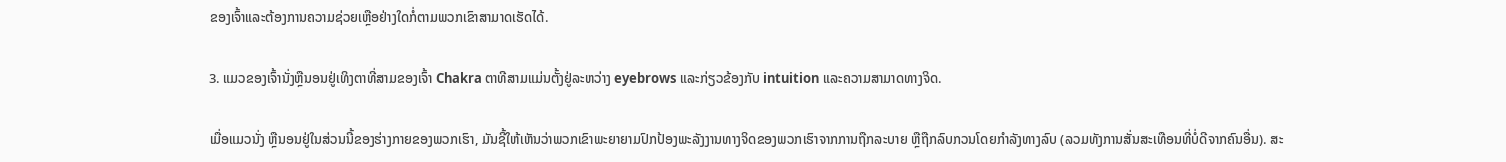ຂອງເຈົ້າແລະຕ້ອງການຄວາມຊ່ວຍເຫຼືອຢ່າງໃດກໍ່ຕາມພວກເຂົາສາມາດເຮັດໄດ້.

3. ແມວຂອງເຈົ້ານັ່ງຫຼືນອນຢູ່ເທິງຕາທີ່ສາມຂອງເຈົ້າ Chakra ຕາທີສາມແມ່ນຕັ້ງຢູ່ລະຫວ່າງ eyebrows ແລະກ່ຽວຂ້ອງກັບ intuition ແລະຄວາມສາມາດທາງຈິດ.

ເມື່ອແມວນັ່ງ ຫຼືນອນຢູ່ໃນສ່ວນນີ້ຂອງຮ່າງກາຍຂອງພວກເຮົາ, ມັນຊີ້ໃຫ້ເຫັນວ່າພວກເຂົາພະຍາຍາມປົກປ້ອງພະລັງງານທາງຈິດຂອງພວກເຮົາຈາກການຖືກລະບາຍ ຫຼືຖືກລົບກວນໂດຍກໍາລັງທາງລົບ (ລວມທັງການສັ່ນສະເທືອນທີ່ບໍ່ດີຈາກຄົນອື່ນ). ສະ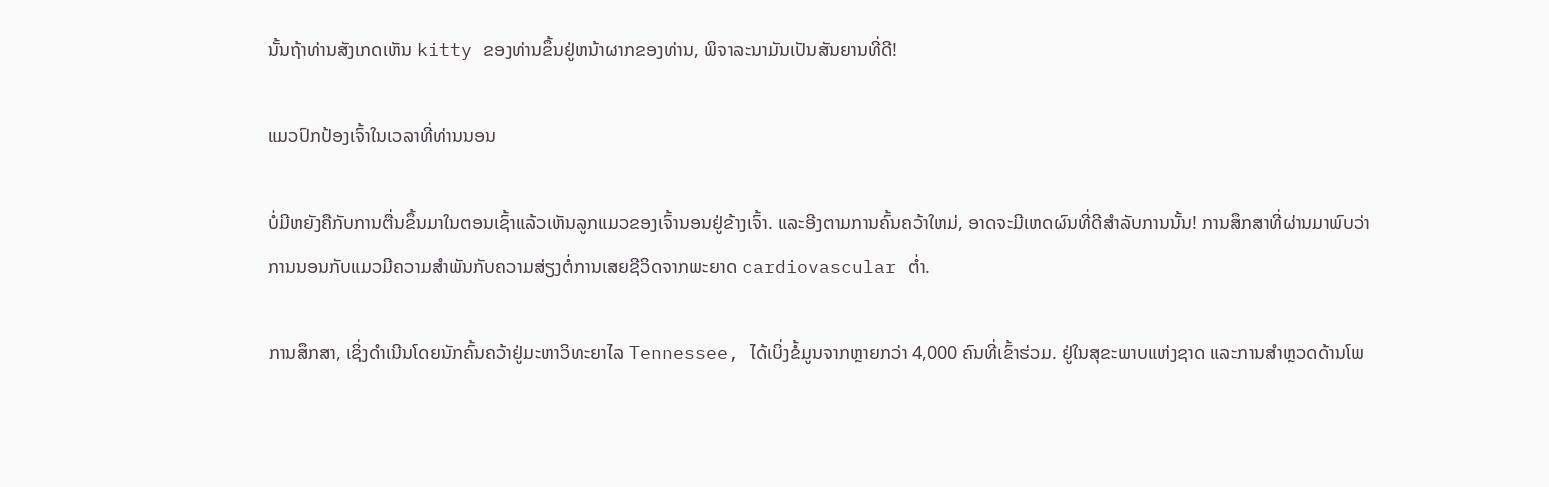ນັ້ນຖ້າທ່ານສັງເກດເຫັນ kitty ຂອງທ່ານຂຶ້ນຢູ່ຫນ້າຜາກຂອງທ່ານ, ພິຈາລະນາມັນເປັນສັນຍານທີ່ດີ!

ແມວປົກປ້ອງເຈົ້າໃນເວລາທີ່ທ່ານນອນ

ບໍ່ມີຫຍັງຄືກັບການຕື່ນຂຶ້ນມາໃນຕອນເຊົ້າແລ້ວເຫັນລູກແມວຂອງເຈົ້ານອນຢູ່ຂ້າງເຈົ້າ. ແລະອີງຕາມການຄົ້ນຄວ້າໃຫມ່, ອາດຈະມີເຫດຜົນທີ່ດີສໍາລັບການນັ້ນ! ການສຶກສາທີ່ຜ່ານມາພົບວ່າການນອນກັບແມວມີຄວາມສໍາພັນກັບຄວາມສ່ຽງຕໍ່ການເສຍຊີວິດຈາກພະຍາດ cardiovascular ຕ່ຳ.

ການສຶກສາ, ເຊິ່ງດໍາເນີນໂດຍນັກຄົ້ນຄວ້າຢູ່ມະຫາວິທະຍາໄລ Tennessee, ໄດ້ເບິ່ງຂໍ້ມູນຈາກຫຼາຍກວ່າ 4,000 ຄົນທີ່ເຂົ້າຮ່ວມ. ຢູ່ໃນສຸຂະພາບແຫ່ງຊາດ ແລະການສໍາຫຼວດດ້ານໂພ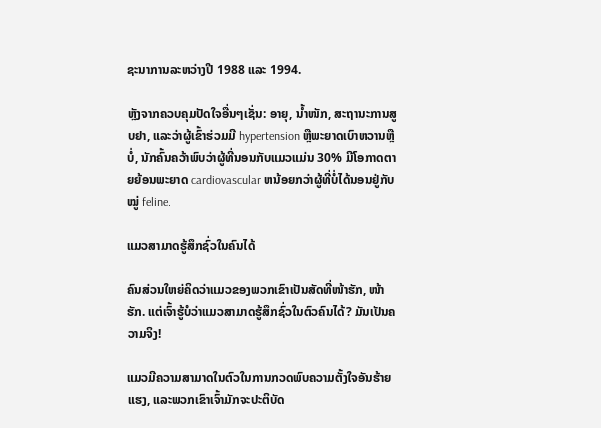ຊະນາການລະຫວ່າງປີ 1988 ແລະ 1994.

ຫຼັງຈາກຄວບຄຸມປັດໃຈອື່ນໆເຊັ່ນ: ອາຍຸ, ນໍ້າໜັກ, ສະຖານະການສູບຢາ, ແລະວ່າຜູ້ເຂົ້າຮ່ວມມີ hypertension ຫຼືພະຍາດເບົາຫວານຫຼືບໍ່, ນັກຄົ້ນຄວ້າພົບວ່າຜູ້ທີ່ນອນກັບແມວແມ່ນ 30% ມີໂອກາດຕາຍຍ້ອນພະຍາດ cardiovascular ຫນ້ອຍກວ່າຜູ້ທີ່ບໍ່ໄດ້ນອນຢູ່ກັບໝູ່ feline.

ແມວສາມາດຮູ້ສຶກຊົ່ວໃນຄົນໄດ້

ຄົນສ່ວນໃຫຍ່ຄິດວ່າແມວຂອງພວກເຂົາເປັນສັດທີ່ໜ້າຮັກ, ໜ້າຮັກ. ແຕ່ເຈົ້າຮູ້ບໍວ່າແມວສາມາດຮູ້ສຶກຊົ່ວໃນຕົວຄົນໄດ້? ມັນເປັນຄວາມຈິງ!

ແມວມີຄວາມສາມາດໃນຕົວໃນການກວດພົບຄວາມຕັ້ງໃຈອັນຮ້າຍແຮງ, ແລະພວກເຂົາເຈົ້າມັກຈະປະຕິບັດ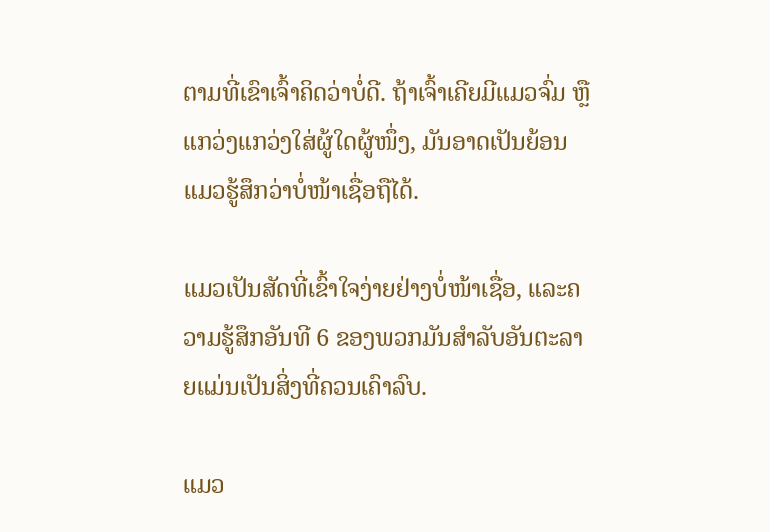ຕາມທີ່ເຂົາເຈົ້າຄິດວ່າບໍ່ດີ. ຖ້າເຈົ້າເຄີຍມີແມວຈົ່ມ ຫຼື ແກວ່ງແກວ່ງໃສ່ຜູ້ໃດຜູ້ໜຶ່ງ, ມັນອາດເປັນຍ້ອນແມວຮູ້ສຶກວ່າບໍ່ໜ້າເຊື່ອຖືໄດ້.

ແມວເປັນສັດທີ່ເຂົ້າໃຈງ່າຍຢ່າງບໍ່ໜ້າເຊື່ອ, ແລະຄວາມຮູ້ສຶກອັນທີ 6 ຂອງພວກມັນສຳລັບອັນຕະລາຍແມ່ນເປັນສິ່ງທີ່ຄວນເຄົາລົບ.

ແມວ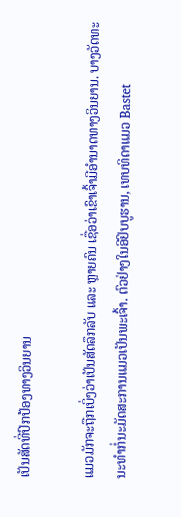ເປັນສັດທີ່ປົກປ້ອງທາງວິນຍານ

ແມວມັກຈະຖືກເບິ່ງວ່າເປັນສັດລຶກລັບ ແລະ ຫຼາຍຄົນ ເຊື່ອວ່າເຂົາເຈົ້າມີອໍານາດທາງວິນຍານ. ບາງວັດທະນະທໍາກໍ່ນະມັດສະການແມວເປັນພະເຈົ້າ. ຕົວຢ່າງໃນອີຢິບບູຮານ, ເທບທິດາແມວ Bastet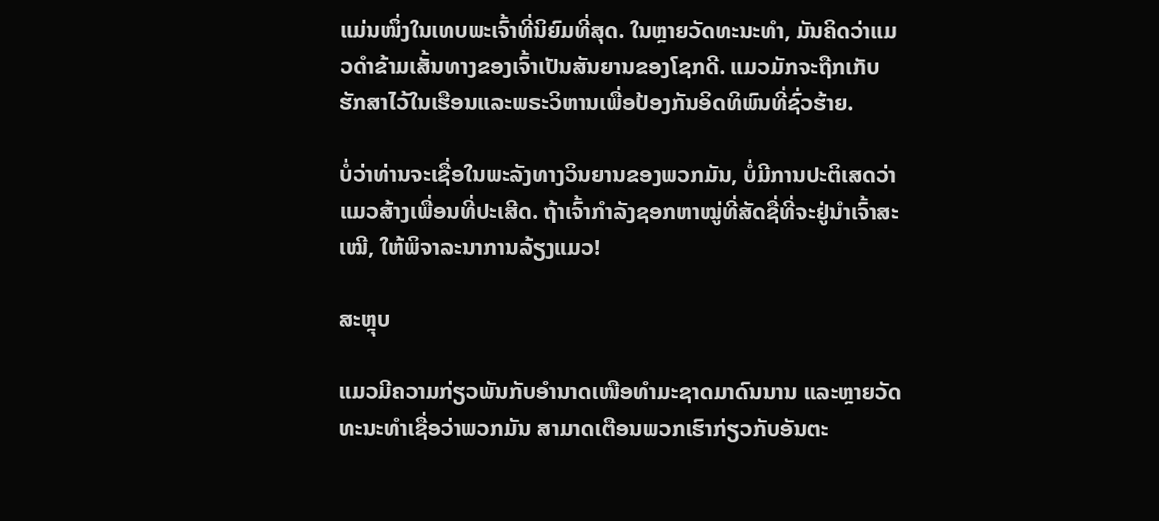ແມ່ນໜຶ່ງໃນເທບພະເຈົ້າທີ່ນິຍົມທີ່ສຸດ. ໃນຫຼາຍວັດທະນະທໍາ, ມັນຄິດວ່າແມວດໍາຂ້າມເສັ້ນທາງຂອງເຈົ້າເປັນສັນຍານຂອງໂຊກດີ. ແມວມັກຈະຖືກເກັບຮັກສາໄວ້ໃນເຮືອນແລະພຣະວິຫານເພື່ອປ້ອງກັນອິດທິພົນທີ່ຊົ່ວຮ້າຍ.

ບໍ່ວ່າທ່ານຈະເຊື່ອໃນພະລັງທາງວິນຍານຂອງພວກມັນ, ບໍ່ມີການປະຕິເສດວ່າແມວສ້າງເພື່ອນທີ່ປະເສີດ. ຖ້າເຈົ້າກຳລັງຊອກຫາໝູ່ທີ່ສັດຊື່ທີ່ຈະຢູ່ນຳເຈົ້າສະເໝີ, ໃຫ້ພິຈາລະນາການລ້ຽງແມວ!

ສະຫຼຸບ

ແມວມີຄວາມກ່ຽວພັນກັບອຳນາດເໜືອທຳມະຊາດມາດົນນານ ແລະຫຼາຍວັດທະນະທຳເຊື່ອວ່າພວກມັນ ສາມາດເຕືອນພວກເຮົາກ່ຽວກັບອັນຕະ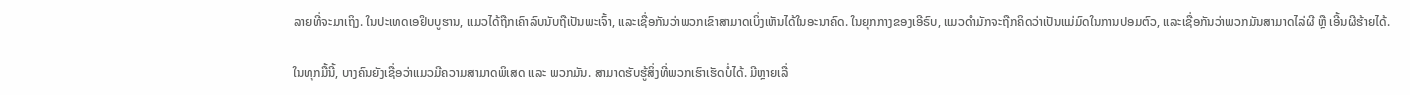ລາຍທີ່ຈະມາເຖິງ. ໃນປະເທດເອຢິບບູຮານ, ແມວໄດ້ຖືກເຄົາລົບນັບຖືເປັນພະເຈົ້າ, ແລະເຊື່ອກັນວ່າພວກເຂົາສາມາດເບິ່ງເຫັນໄດ້ໃນອະນາຄົດ. ໃນຍຸກກາງຂອງເອີຣົບ, ແມວດຳມັກຈະຖືກຄິດວ່າເປັນແມ່ມົດໃນການປອມຕົວ, ແລະເຊື່ອກັນວ່າພວກມັນສາມາດໄລ່ຜີ ຫຼື ເອີ້ນຜີຮ້າຍໄດ້.

ໃນທຸກມື້ນີ້, ບາງຄົນຍັງເຊື່ອວ່າແມວມີຄວາມສາມາດພິເສດ ແລະ ພວກມັນ. ສາມາດຮັບຮູ້ສິ່ງທີ່ພວກເຮົາເຮັດບໍ່ໄດ້. ມີຫຼາຍເລື່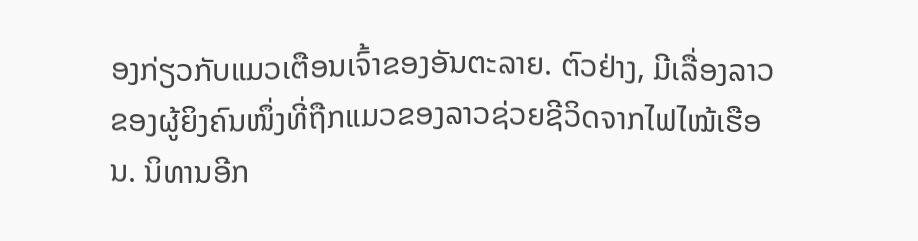ອງກ່ຽວກັບແມວເຕືອນເຈົ້າຂອງອັນຕະລາຍ. ຕົວຢ່າງ, ມີເລື່ອງລາວຂອງຜູ້ຍິງຄົນໜຶ່ງທີ່ຖືກແມວຂອງລາວຊ່ວຍຊີວິດຈາກໄຟໄໝ້ເຮືອນ. ນິທານອີກ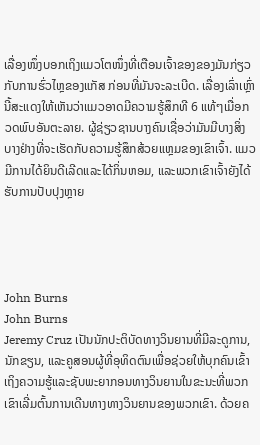ເລື່ອງໜຶ່ງບອກເຖິງແມວໂຕໜຶ່ງທີ່ເຕືອນເຈົ້າຂອງຂອງມັນກ່ຽວກັບການຮົ່ວໄຫຼຂອງແກັສ ກ່ອນທີ່ມັນຈະລະເບີດ. ເລື່ອງເລົ່າເຫຼົ່ານີ້ສະແດງໃຫ້ເຫັນວ່າແມວອາດມີຄວາມຮູ້ສຶກທີ 6 ແທ້ໆເມື່ອກວດພົບອັນຕະລາຍ. ຜູ້ຊ່ຽວຊານບາງຄົນເຊື່ອວ່າມັນມີບາງສິ່ງບາງຢ່າງທີ່ຈະເຮັດກັບຄວາມຮູ້ສຶກສ້ວຍແຫຼມຂອງເຂົາເຈົ້າ. ແມວມີການໄດ້ຍິນດີເລີດແລະໄດ້ກິ່ນຫອມ, ແລະພວກເຂົາເຈົ້າຍັງໄດ້ຮັບການປັບປຸງຫຼາຍ




John Burns
John Burns
Jeremy Cruz ເປັນນັກປະຕິບັດທາງວິນຍານທີ່ມີລະດູການ, ນັກຂຽນ, ແລະຄູສອນຜູ້ທີ່ອຸທິດຕົນເພື່ອຊ່ວຍໃຫ້ບຸກຄົນເຂົ້າເຖິງຄວາມຮູ້ແລະຊັບພະຍາກອນທາງວິນຍານໃນຂະນະທີ່ພວກເຂົາເລີ່ມຕົ້ນການເດີນທາງທາງວິນຍານຂອງພວກເຂົາ. ດ້ວຍຄ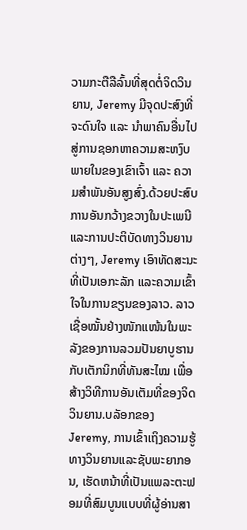ວາມກະຕືລືລົ້ນທີ່ສຸດຕໍ່ຈິດວິນຍານ, Jeremy ມີຈຸດປະສົງທີ່ຈະດົນໃຈ ແລະ ນຳພາຄົນອື່ນໄປສູ່ການຊອກຫາຄວາມສະຫງົບພາຍໃນຂອງເຂົາເຈົ້າ ແລະ ຄວາມສຳພັນອັນສູງສົ່ງ.ດ້ວຍປະສົບການອັນກວ້າງຂວາງໃນປະເພນີ ແລະການປະຕິບັດທາງວິນຍານຕ່າງໆ, Jeremy ເອົາທັດສະນະທີ່ເປັນເອກະລັກ ແລະຄວາມເຂົ້າໃຈໃນການຂຽນຂອງລາວ. ລາວເຊື່ອໝັ້ນຢ່າງໜັກແໜ້ນໃນພະລັງຂອງການລວມປັນຍາບູຮານກັບເຕັກນິກທີ່ທັນສະໄໝ ເພື່ອສ້າງວິທີການອັນເຕັມທີ່ຂອງຈິດວິນຍານ.ບລັອກຂອງ Jeremy, ການເຂົ້າເຖິງຄວາມຮູ້ທາງວິນຍານແລະຊັບພະຍາກອນ, ເຮັດຫນ້າທີ່ເປັນແພລະຕະຟອມທີ່ສົມບູນແບບທີ່ຜູ້ອ່ານສາ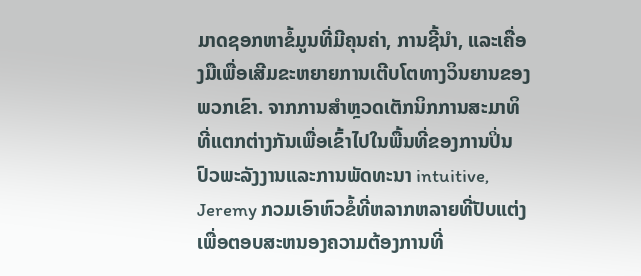ມາດຊອກຫາຂໍ້ມູນທີ່ມີຄຸນຄ່າ, ການຊີ້ນໍາ, ແລະເຄື່ອງມືເພື່ອເສີມຂະຫຍາຍການເຕີບໂຕທາງວິນຍານຂອງພວກເຂົາ. ຈາກການສໍາຫຼວດເຕັກນິກການສະມາທິທີ່ແຕກຕ່າງກັນເພື່ອເຂົ້າໄປໃນພື້ນທີ່ຂອງການປິ່ນປົວພະລັງງານແລະການພັດທະນາ intuitive, Jeremy ກວມເອົາຫົວຂໍ້ທີ່ຫລາກຫລາຍທີ່ປັບແຕ່ງເພື່ອຕອບສະຫນອງຄວາມຕ້ອງການທີ່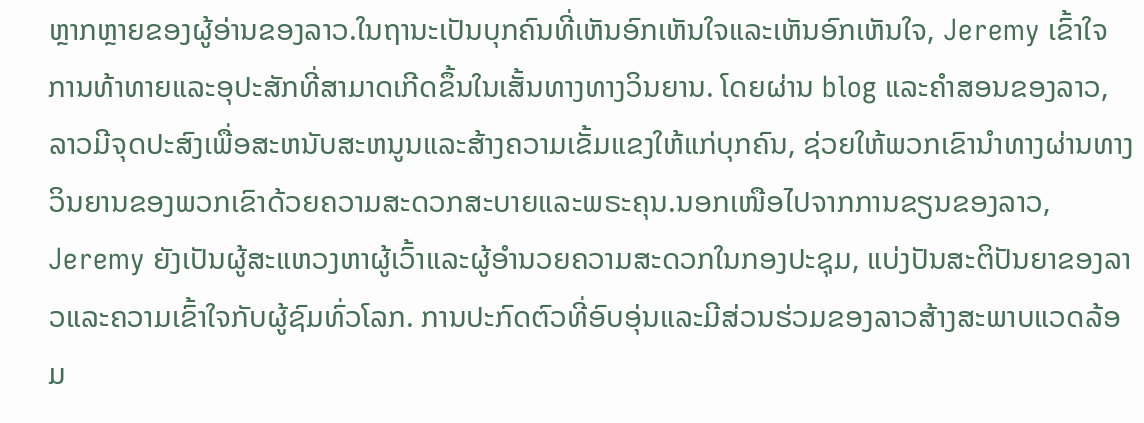ຫຼາກຫຼາຍຂອງຜູ້ອ່ານຂອງລາວ.ໃນຖານະເປັນບຸກຄົນທີ່ເຫັນອົກເຫັນໃຈແລະເຫັນອົກເຫັນໃຈ, Jeremy ເຂົ້າໃຈການທ້າທາຍແລະອຸປະສັກທີ່ສາມາດເກີດຂຶ້ນໃນເສັ້ນທາງທາງວິນຍານ. ໂດຍຜ່ານ blog ແລະຄໍາສອນຂອງລາວ, ລາວມີຈຸດປະສົງເພື່ອສະຫນັບສະຫນູນແລະສ້າງຄວາມເຂັ້ມແຂງໃຫ້ແກ່ບຸກຄົນ, ຊ່ວຍໃຫ້ພວກເຂົານໍາທາງຜ່ານທາງວິນຍານຂອງພວກເຂົາດ້ວຍຄວາມສະດວກສະບາຍແລະພຣະຄຸນ.ນອກເໜືອໄປຈາກການຂຽນຂອງລາວ, Jeremy ຍັງເປັນຜູ້ສະແຫວງຫາຜູ້ເວົ້າແລະຜູ້ອໍານວຍຄວາມສະດວກໃນກອງປະຊຸມ, ແບ່ງປັນສະຕິປັນຍາຂອງລາວແລະຄວາມເຂົ້າໃຈກັບຜູ້ຊົມທົ່ວໂລກ. ການປະກົດຕົວທີ່ອົບອຸ່ນແລະມີສ່ວນຮ່ວມຂອງລາວສ້າງສະພາບແວດລ້ອມ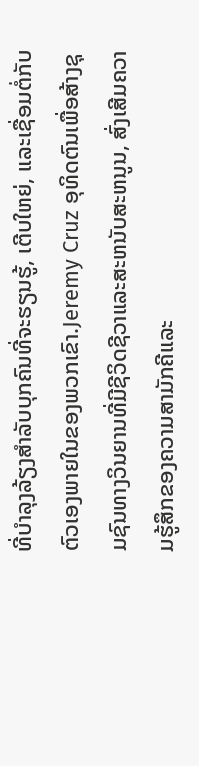ທີ່ບໍາລຸງລ້ຽງສໍາລັບບຸກຄົນທີ່ຈະຮຽນຮູ້, ເຕີບໃຫຍ່, ແລະເຊື່ອມຕໍ່ກັບຕົວເອງພາຍໃນຂອງພວກເຂົາ.Jeremy Cruz ອຸທິດຕົນເພື່ອສ້າງຊຸມຊົນທາງວິນຍານທີ່ມີຊີວິດຊີວາແລະສະຫນັບສະຫນູນ, ສົ່ງເສີມຄວາມຮູ້ສຶກຂອງຄວາມສາມັກຄີແລະ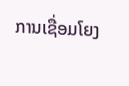ການເຊື່ອມໂຍງ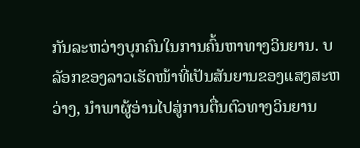ກັນລະຫວ່າງບຸກຄົນໃນການຄົ້ນຫາທາງວິນຍານ. ບລັອກຂອງລາວເຮັດໜ້າທີ່ເປັນສັນຍານຂອງແສງສະຫວ່າງ, ນໍາພາຜູ້ອ່ານໄປສູ່ການຕື່ນຕົວທາງວິນຍານ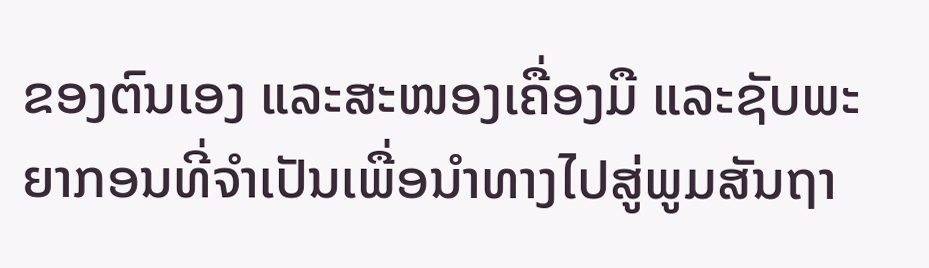ຂອງຕົນເອງ ແລະສະໜອງເຄື່ອງມື ແລະຊັບພະຍາກອນທີ່ຈໍາເປັນເພື່ອນໍາທາງໄປສູ່ພູມສັນຖາ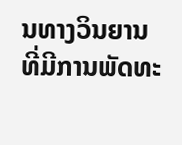ນທາງວິນຍານທີ່ມີການພັດທະ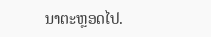ນາຕະຫຼອດໄປ.